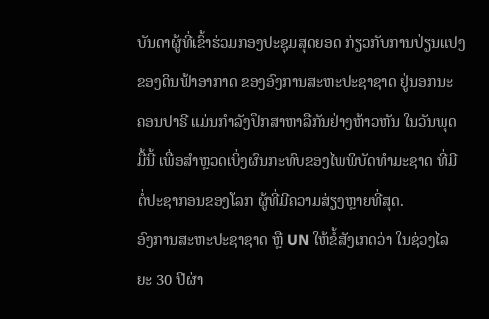ບັນດາຜູ້ທີ່ເຂົ້າຮ່ວມກອງປະຊຸມສຸດຍອດ ກ່ຽວກັບການປ່ຽນແປງ
ຂອງດິນຟ້າອາກາດ ຂອງອົງການສະຫະປະຊາຊາດ ຢູ່ນອກນະ
ຄອນປາຣີ ແມ່ນກຳລັງປຶກສາຫາລືກັນຢ່າງຫ້າວຫັນ ໃນວັນພຸດ
ມື້ນີ້ ເພື່ອສຳຫຼວດເບິ່ງຜົນກະທົບຂອງໄພພິບັດທຳມະຊາດ ທີ່ມີ
ຕໍ່ປະຊາກອນຂອງໂລກ ຜູ້ທີ່ມີຄວາມສ່ຽງຫຼາຍທີ່ສຸດ.
ອົງການສະຫະປະຊາຊາດ ຫຼື UN ໃຫ້ຂໍ້ສັງເກດວ່າ ໃນຊ່ວງໄລ
ຍະ 30 ປີຜ່າ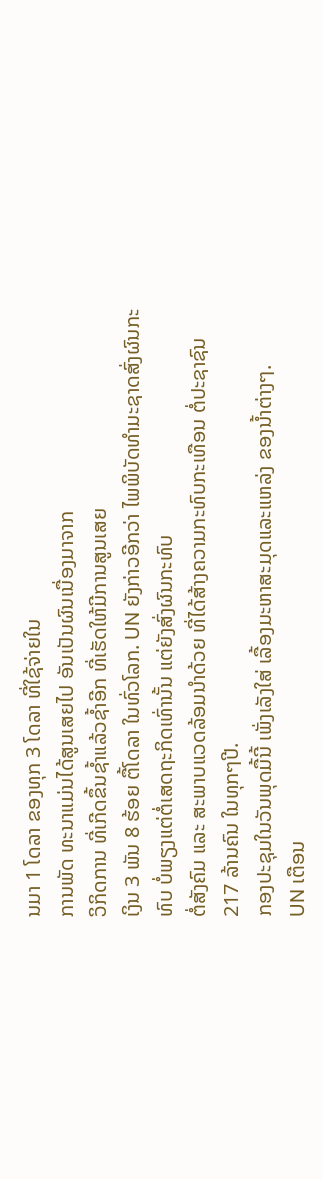ນມາ 1 ໂດລາ ຂອງທຸກ 3 ໂດລາ ທີ່ໃຊ້ຈ່າຍໃນ
ການພັດ ທະນາແມ່ນໄດ້ສູນເສຍໄປ ອັນເປັນຜົນເນື່ອງມາຈາກ
ວິກິດການ ທີ່ເກີດຂຶ້ນຊ້ຳແລ້ວຊ້ຳອີກ ທີ່ເຮັດໃຫ້ມີການສູນເສຍ
ເງິນ 3 ພັນ 8 ຮ້ອຍ ຕື້ໂດລາ ໃນທົ່ວໂລກ. UN ຍັງກ່າວອີກວ່າ ໄພພິບັດທຳມະຊາດສົ່ງຜົນກະທົບ ບໍ່ພຽງແຕ່ຕໍ່ເສດຖະກິດເທົ່ານັ້ນ ແຕ່ຍັງສົ່ງຜົນກະທົບ
ຕໍ່ສັງຄົມ ແລະ ສະພາບແວດລ້ອມນຳດ້ວຍ ທີ່ໄດ້ສ້າງຄວາມກະທົບກະເທືອນ ຕໍ່ປະຊາຊົນ
217 ລ້ານຄົນ ໃນທຸກໆປີ.
ກອງປະຊຸມໃນວັນພຸດມື້ນີ້ ເພັ່ງເລັງໃສ່ ເລື້ອງມະຫາສະມຸດແລະແຫລ່ງ ຂອງນ້ຳຕ່າງໆ.
UN ເຕືອນ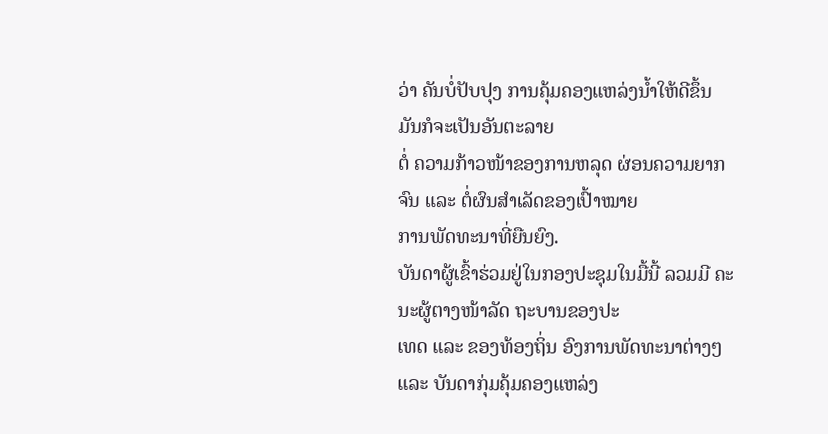ວ່າ ຄັນບໍ່ປັບປຸງ ການຄຸ້ມຄອງແຫລ່ງນ້ຳໃຫ້ດີຂຶ້ນ ມັນກໍຈະເປັນອັນຕະລາຍ
ຕໍ່ ຄວາມກ້າວໜ້າຂອງການຫລຸດ ຜ່ອນຄວາມຍາກຈົນ ແລະ ຕໍ່ຜົນສຳເລັດຂອງເປົ້າໝາຍ
ການພັດທະນາທີ່ຍືນຍົງ.
ບັນດາຜູ້ເຂົ້າຮ່ວມຢູ່ໃນກອງປະຊຸມໃນມື້ນີ້ ລວມມີ ຄະນະຜູ້ຕາງໜ້າລັດ ຖະບານຂອງປະ
ເທດ ແລະ ຂອງທ້ອງຖິ່ນ ອົງການພັດທະນາຕ່າງໆ ແລະ ບັນດາກຸ່ມຄຸ້ມຄອງແຫລ່ງ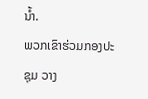ນ້ຳ.
ພວກເຂົາຮ່ວມກອງປະຊຸມ ວາງ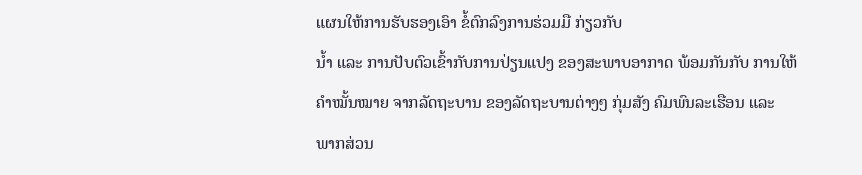ແຜນໃຫ້ການຮັບຮອງເອົາ ຂໍ້ຕົກລົງການຮ່ວມມື ກ່ຽວກັບ
ນ້ຳ ແລະ ການປັບຕົວເຂົ້າກັບການປ່ຽນແປງ ຂອງສະພາບອາກາດ ພ້ອມກັນກັບ ການໃຫ້
ຄຳໝັ້ນໝາຍ ຈາກລັດຖະບານ ຂອງລັດຖະບານຕ່າງໆ ກຸ່ມສັງ ຄົມພົນລະເຮືອນ ແລະ
ພາກສ່ວນ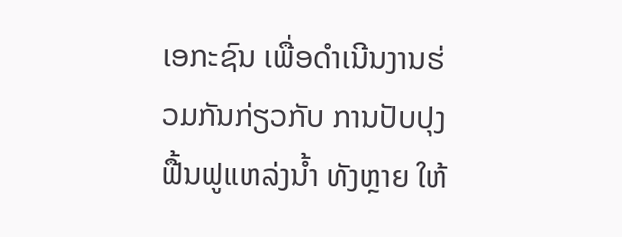ເອກະຊົນ ເພື່ອດຳເນີນງານຮ່ວມກັນກ່ຽວກັບ ການປັບປຸງຟື້ນຟູແຫລ່ງນ້ຳ ທັງຫຼາຍ ໃຫ້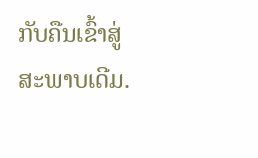ກັບຄືນເຂົ້າສູ່ສະພາບເດີມ.